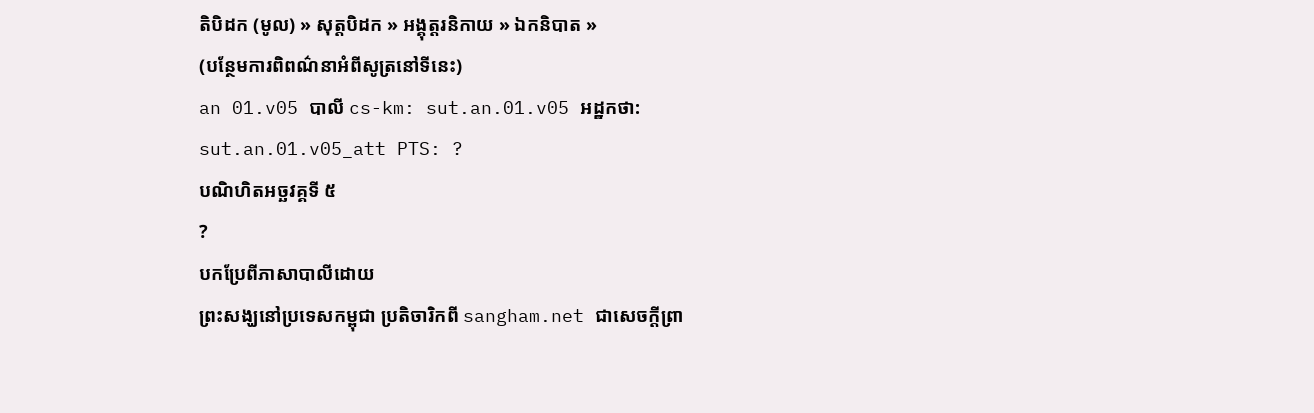តិបិដក (មូល) » សុត្តបិដក » អង្គុត្តរនិកាយ » ឯកនិបាត »
(បន្ថែមការពិពណ៌នាអំពីសូត្រនៅទីនេះ)
an 01.v05 បាលី cs-km: sut.an.01.v05 អដ្ឋកថា: sut.an.01.v05_att PTS: ?
បណិហិតអច្ឆវគ្គទី ៥
?
បកប្រែពីភាសាបាលីដោយ
ព្រះសង្ឃនៅប្រទេសកម្ពុជា ប្រតិចារិកពី sangham.net ជាសេចក្តីព្រា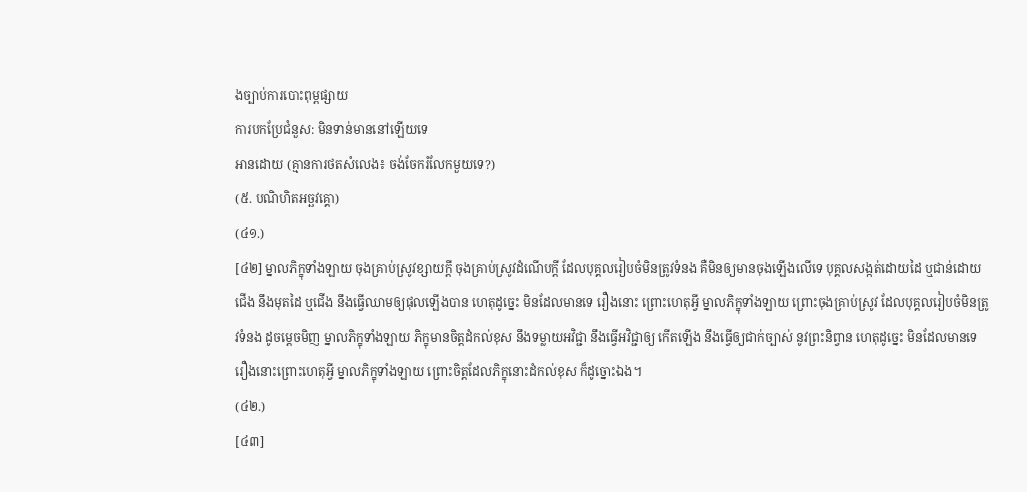ងច្បាប់ការបោះពុម្ពផ្សាយ
ការបកប្រែជំនួស: មិនទាន់មាននៅឡើយទេ
អានដោយ (គ្មានការថតសំលេង៖ ចង់ចែករំលែកមួយទេ?)
(៥. បណិហិតអច្ឆវគ្គោ)
(៤១.)
[៤២] ម្នាលភិក្ខុទាំងឡាយ ចុងគ្រាប់ស្រូវខ្សាយក្ដី ចុងគ្រាប់ស្រូវដំណើបក្តី ដែលបុគ្គលរៀបចំមិនត្រូវទំនង គឺមិនឲ្យមានចុងឡើងលើទេ បុគ្គលសង្កត់ដោយដៃ ឬជាន់ដោយជើង នឹងមុតដៃ ឬជើង នឹងធ្វើឈាមឲ្យផុលឡើងបាន ហេតុដូច្នេះ មិនដែលមានទេ រឿងនោះ ព្រោះហេតុអ្វី ម្នាលភិក្ខុទាំងឡាយ ព្រោះចុងគ្រាប់ស្រូវ ដែលបុគ្គលរៀបចំមិនត្រូវទំនង ដូចម្ដេចមិញ ម្នាលភិក្ខុទាំងឡាយ ភិក្ខុមានចិត្តដំកល់ខុស នឹងទម្លាយអវិជ្ជា នឹងធ្វើអវិជ្ជាឲ្យ កើតឡើង នឹងធ្វើឲ្យជាក់ច្បាស់ នូវព្រះនិព្វាន ហេតុដូច្នេះ មិនដែលមានទេ រឿងនោះព្រោះហេតុអ្វី ម្នាលភិក្ខុទាំងឡាយ ព្រោះចិត្តដែលភិក្ខុនោះដំកល់ខុស ក៏ដូច្នោះឯង។
(៤២.)
[៤៣]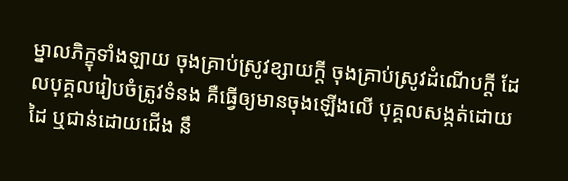ម្នាលភិក្ខុទាំងឡាយ ចុងគ្រាប់ស្រូវខ្សាយក្ដី ចុងគ្រាប់ស្រូវដំណើបក្តី ដែលបុគ្គលរៀបចំត្រូវទំនង គឺធ្វើឲ្យមានចុងឡើងលើ បុគ្គលសង្កត់ដោយដៃ ឬជាន់ដោយជើង នឹ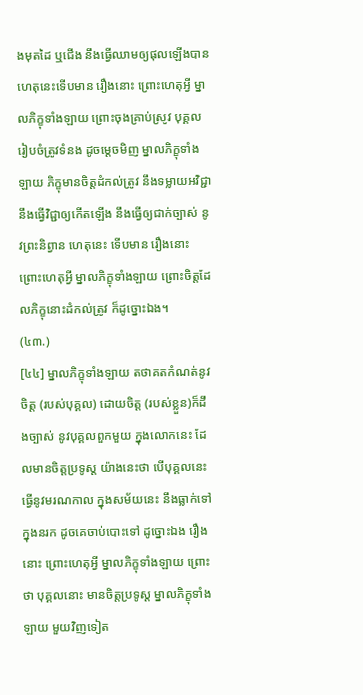ងមុតដៃ ឬជើង នឹងធ្វើឈាមឲ្យផុលឡើងបាន ហេតុនេះទើបមាន រឿងនោះ ព្រោះហេតុអ្វី ម្នាលភិក្ខុទាំងឡាយ ព្រោះចុងគ្រាប់ស្រូវ បុគ្គលរៀបចំត្រូវទំនង ដូចម្ដេចមិញ ម្នាលភិក្ខុទាំងឡាយ ភិក្ខុមានចិត្តដំកល់ត្រូវ នឹងទម្លាយអវិជ្ជា នឹងធ្វើវិជ្ជាឲ្យកើតឡើង នឹងធ្វើឲ្យជាក់ច្បាស់ នូវព្រះនិព្វាន ហេតុនេះ ទើបមាន រឿងនោះ ព្រោះហេតុអ្វី ម្នាលភិក្ខុទាំងឡាយ ព្រោះចិត្តដែលភិក្ខុនោះដំកល់ត្រូវ ក៏ដូច្នោះឯង។
(៤៣.)
[៤៤] ម្នាលភិក្ខុទាំងឡាយ តថាគតកំណត់នូវចិត្ត (របស់បុគ្គល) ដោយចិត្ត (របស់ខ្លួន)ក៏ដឹងច្បាស់ នូវបុគ្គលពួកមួយ ក្នុងលោកនេះ ដែលមានចិត្តប្រទូស្ត យ៉ាងនេះថា បើបុគ្គលនេះ ធ្វើនូវមរណកាល ក្នុងសម័យនេះ នឹងធ្លាក់ទៅក្នុងនរក ដូចគេចាប់បោះទៅ ដូច្នោះឯង រឿងនោះ ព្រោះហេតុអ្វី ម្នាលភិក្ខុទាំងឡាយ ព្រោះថា បុគ្គលនោះ មានចិត្តប្រទូស្ត ម្នាលភិក្ខុទាំងឡាយ មួយវិញទៀត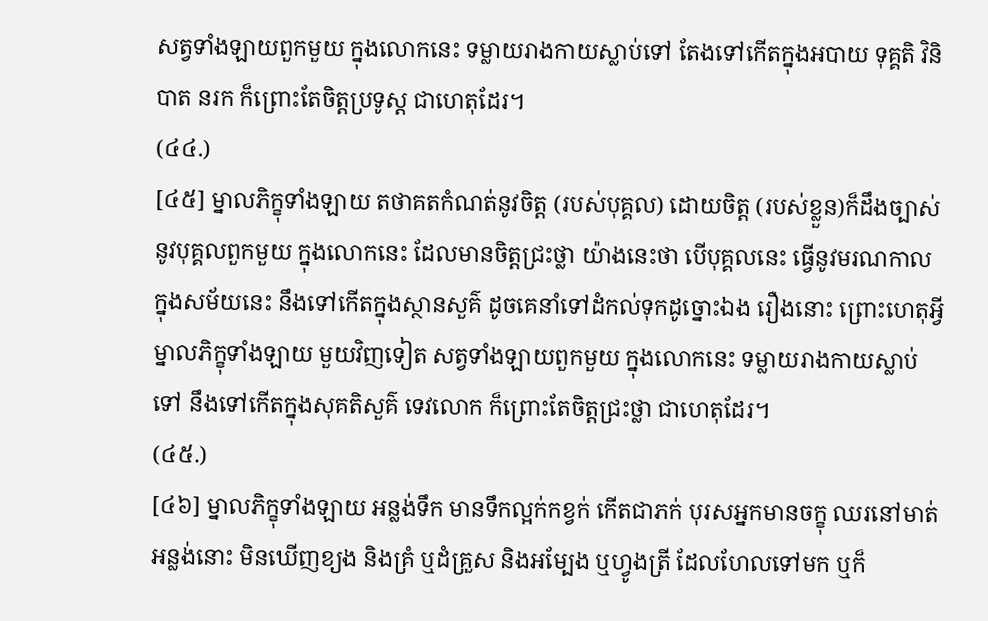សត្វទាំងឡាយពួកមួយ ក្នុងលោកនេះ ទម្លាយរាងកាយស្លាប់ទៅ តែងទៅកើតក្នុងអបាយ ទុគ្គតិ វិនិបាត នរក ក៏ព្រោះតែចិត្តប្រទូស្ត ជាហេតុដែរ។
(៤៤.)
[៤៥] ម្នាលភិក្ខុទាំងឡាយ តថាគតកំណត់នូវចិត្ត (របស់បុគ្គល) ដោយចិត្ត (របស់ខ្លួន)ក៏ដឹងច្បាស់ នូវបុគ្គលពួកមួយ ក្នុងលោកនេះ ដែលមានចិត្តជ្រះថ្លា យ៉ាងនេះថា បើបុគ្គលនេះ ធ្វើនូវមរណកាល ក្នុងសម័យនេះ នឹងទៅកើតក្នុងស្ថានសួគ៌ ដូចគេនាំទៅដំកល់ទុកដូច្នោះឯង រឿងនោះ ព្រោះហេតុអ្វី ម្នាលភិក្ខុទាំងឡាយ មួយវិញទៀត សត្វទាំងឡាយពួកមួយ ក្នុងលោកនេះ ទម្លាយរាងកាយស្លាប់ទៅ នឹងទៅកើតក្នុងសុគតិសួគ៌ ទេវលោក ក៏ព្រោះតែចិត្តជ្រះថ្លា ជាហេតុដែរ។
(៤៥.)
[៤៦] ម្នាលភិក្ខុទាំងឡាយ អន្លង់ទឹក មានទឹកល្អក់កខ្វក់ កើតជាភក់ បុរសអ្នកមានចក្ខុ ឈរនៅមាត់អន្លង់នោះ មិនឃើញខ្យង និងគ្រំ ឬដំគ្រួស និងអម្បែង ឬហ្វូងត្រី ដែលហែលទៅមក ឬក៏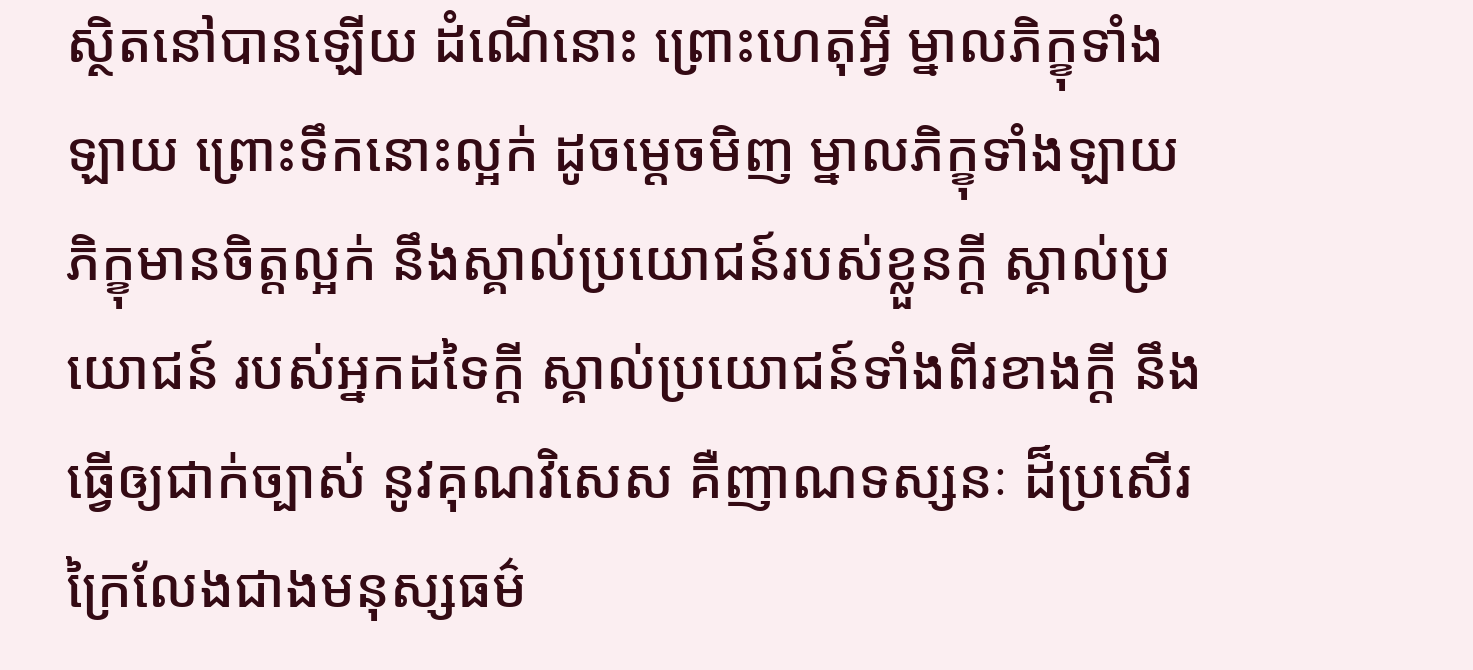ស្ថិតនៅបានឡើយ ដំណើនោះ ព្រោះហេតុអ្វី ម្នាលភិក្ខុទាំងឡាយ ព្រោះទឹកនោះល្អក់ ដូចម្ដេចមិញ ម្នាលភិក្ខុទាំងឡាយ ភិក្ខុមានចិត្តល្អក់ នឹងស្គាល់ប្រយោជន៍របស់ខ្លួនក្ដី ស្គាល់ប្រយោជន៍ របស់អ្នកដទៃក្ដី ស្គាល់ប្រយោជន៍ទាំងពីរខាងក្ដី នឹងធ្វើឲ្យជាក់ច្បាស់ នូវគុណវិសេស គឺញាណទស្សនៈ ដ៏ប្រសើរ ក្រៃលែងជាងមនុស្សធម៌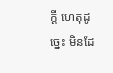ក្ដី ហេតុដូច្នេះ មិនដែ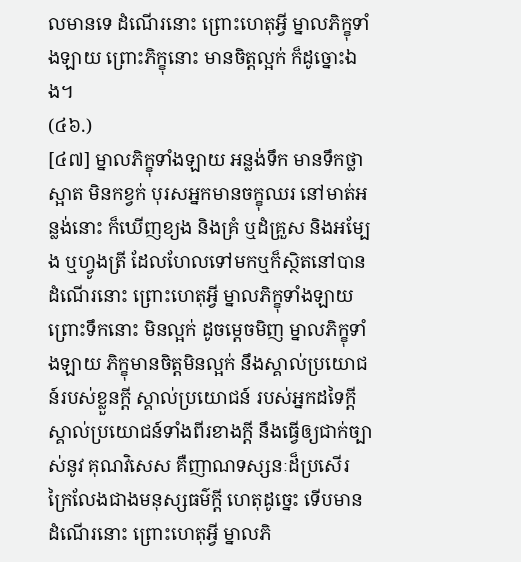លមានទេ ដំណើរនោះ ព្រោះហេតុអ្វី ម្នាលភិក្ខុទាំងឡាយ ព្រោះភិក្ខុនោះ មានចិត្តល្អក់ ក៏ដូច្នោះឯង។
(៤៦.)
[៤៧] ម្នាលភិក្ខុទាំងឡាយ អន្លង់ទឹក មានទឹកថ្លាស្អាត មិនកខ្វក់ បុរសអ្នកមានចក្ខុឈរ នៅមាត់អន្លង់នោះ ក៏ឃើញខ្យង និងគ្រំ ឬដំគ្រួស និងអម្បែង ឬហ្វូងត្រី ដែលហែលទៅមកឬក៏ស្ថិតនៅបាន ដំណើរនោះ ព្រោះហេតុអ្វី ម្នាលភិក្ខុទាំងឡាយ ព្រោះទឹកនោះ មិនល្អក់ ដូចម្ដេចមិញ ម្នាលភិក្ខុទាំងឡាយ ភិក្ខុមានចិត្តមិនល្អក់ នឹងស្គាល់ប្រយោជន៍របស់ខ្លួនក្ដី ស្គាល់ប្រយោជន៍ របស់អ្នកដទៃក្ដី ស្គាល់ប្រយោជន៍ទាំងពីរខាងក្ដី នឹងធ្វើឲ្យជាក់ច្បាស់នូវ គុណវិសេស គឺញាណទស្សនៈដ៏ប្រសើរ ក្រៃលែងជាងមនុស្សធម៌ក្ដី ហេតុដូច្នេះ ទើបមាន ដំណើរនោះ ព្រោះហេតុអ្វី ម្នាលភិ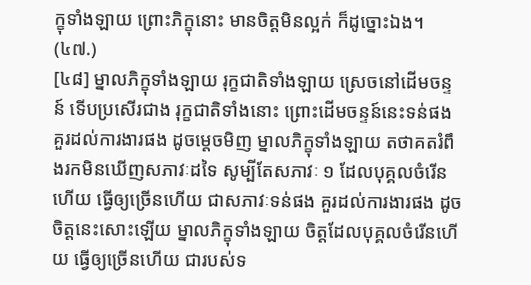ក្ខុទាំងឡាយ ព្រោះភិក្ខុនោះ មានចិត្តមិនល្អក់ ក៏ដូច្នោះឯង។
(៤៧.)
[៤៨] ម្នាលភិក្ខុទាំងឡាយ រុក្ខជាតិទាំងឡាយ ស្រេចនៅដើមចន្ទន៍ ទើបប្រសើរជាង រុក្ខជាតិទាំងនោះ ព្រោះដើមចន្ទន៍នេះទន់ផង គួរដល់ការងារផង ដូចម្តេចមិញ ម្នាលភិក្ខុទាំងឡាយ តថាគតរំពឹងរកមិនឃើញសភាវៈដទៃ សូម្បីតែសភាវៈ ១ ដែលបុគ្គលចំរើនហើយ ធ្វើឲ្យច្រើនហើយ ជាសភាវៈទន់ផង គួរដល់ការងារផង ដូចចិត្តនេះសោះឡើយ ម្នាលភិក្ខុទាំងឡាយ ចិត្តដែលបុគ្គលចំរើនហើយ ធ្វើឲ្យច្រើនហើយ ជារបស់ទ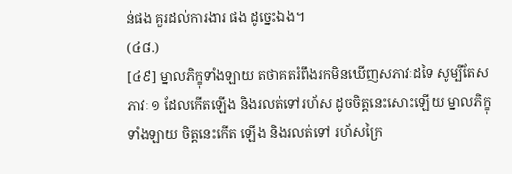ន់ផង គួរដល់ការងារ ផង ដូច្នេះឯង។
(៤៨.)
[៤៩] ម្នាលភិក្ខុទាំងឡាយ តថាគតរំពឹងរកមិនឃើញសភាវៈដទៃ សូម្បីតែសភាវៈ ១ ដែលកើតឡើង និងរលត់ទៅរហ័ស ដូចចិត្តនេះសោះឡើយ ម្នាលភិក្ខុទាំងឡាយ ចិត្តនេះកើត ឡើង និងរលត់ទៅ រហ័សក្រៃ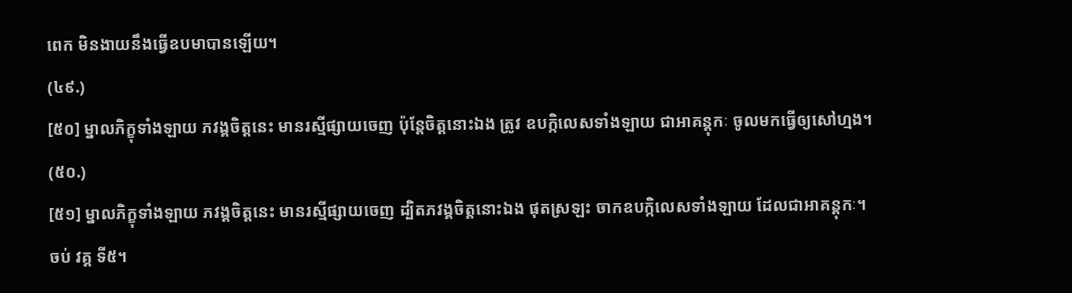ពេក មិនងាយនឹងធ្វើឧបមាបានឡើយ។
(៤៩.)
[៥០] ម្នាលភិក្ខុទាំងឡាយ ភវង្គចិត្តនេះ មានរស្មីផ្សាយចេញ ប៉ុន្តែចិត្តនោះឯង ត្រូវ ឧបកិ្កលេសទាំងឡាយ ជាអាគន្តុកៈ ចូលមកធ្វើឲ្យសៅហ្មង។
(៥០.)
[៥១] ម្នាលភិក្ខុទាំងឡាយ ភវង្គចិត្តនេះ មានរស្មីផ្សាយចេញ ដ្បិតភវង្គចិត្តនោះឯង ផុតស្រឡះ ចាកឧបកិ្កលេសទាំងឡាយ ដែលជាអាគន្តុកៈ។
ចប់ វគ្គ ទី៥។